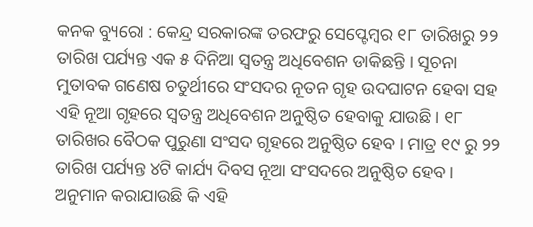କନକ ବ୍ୟୁରୋ : କେନ୍ଦ୍ର ସରକାରଙ୍କ ତରଫରୁ ସେପ୍ଟେମ୍ବର ୧୮ ତାରିଖରୁ ୨୨ ତାରିଖ ପର୍ଯ୍ୟନ୍ତ ଏକ ୫ ଦିନିଆ ସ୍ୱତନ୍ତ୍ର ଅଧିବେଶନ ଡାକିଛନ୍ତି । ସୂଚନା ମୁତାବକ ଗଣେଷ ଚତୁର୍ଥୀରେ ସଂସଦର ନୂତନ ଗୃହ ଉଦଘାଟନ ହେବା ସହ ଏହି ନୂଆ ଗୃହରେ ସ୍ୱତନ୍ତ୍ର ଅଧିବେଶନ ଅନୁଷ୍ଠିତ ହେବାକୁ ଯାଉଛି । ୧୮ ତାରିଖର ବୈଠକ ପୁରୁଣା ସଂସଦ ଗୃହରେ ଅନୁଷ୍ଠିତ ହେବ । ମାତ୍ର ୧୯ ରୁ ୨୨ ତାରିଖ ପର୍ଯ୍ୟନ୍ତ ୪ଟି କାର୍ଯ୍ୟ ଦିବସ ନୂଆ ସଂସଦରେ ଅନୁଷ୍ଠିତ ହେବ । ଅନୁମାନ କରାଯାଉଛି କି ଏହି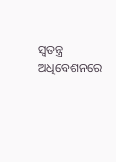ସ୍ୱତନ୍ତ୍ର ଅଧିବେଶନରେ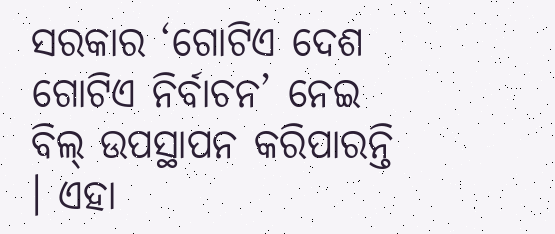ସରକାର ‘ଗୋଟିଏ ଦେଶ ଗୋଟିଏ ନିର୍ବାଚନ’ ନେଇ ବିଲ୍ ଉପସ୍ଥାପନ କରିପାରନ୍ତି । ଏହା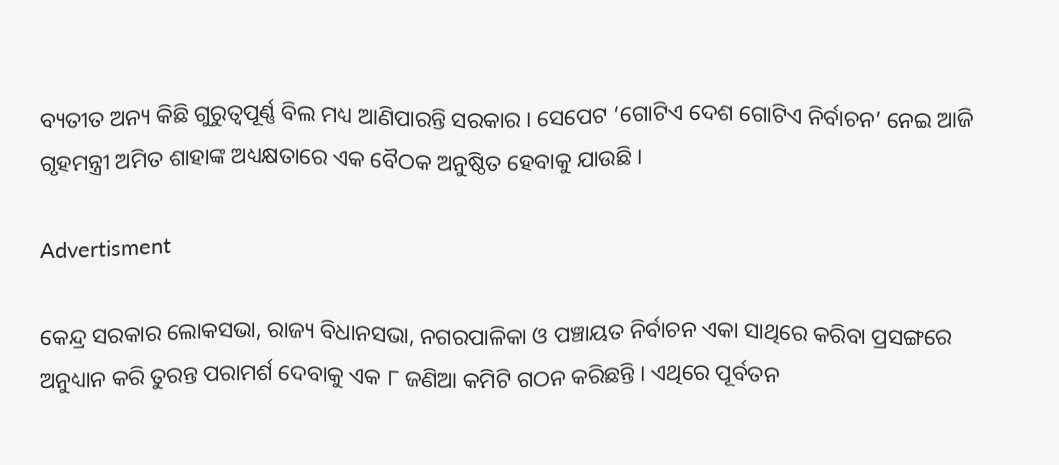ବ୍ୟତୀତ ଅନ୍ୟ କିଛି ଗୁରୁତ୍ୱପୂର୍ଣ୍ଣ ବିଲ ମଧ୍ୟ ଆଣିପାରନ୍ତି ସରକାର । ସେପେଟ ‘ଗୋଟିଏ ଦେଶ ଗୋଟିଏ ନିର୍ବାଚନ’ ନେଇ ଆଜି ଗୃହମନ୍ତ୍ରୀ ଅମିତ ଶାହାଙ୍କ ଅଧ୍ୟକ୍ଷତାରେ ଏକ ବୈଠକ ଅନୁଷ୍ଠିତ ହେବାକୁ ଯାଉଛି ।

Advertisment

କେନ୍ଦ୍ର ସରକାର ଲୋକସଭା, ରାଜ୍ୟ ବିଧାନସଭା, ନଗରପାଳିକା ଓ ପଞ୍ଚାୟତ ନିର୍ବାଚନ ଏକା ସାଥିରେ କରିବା ପ୍ରସଙ୍ଗରେ ଅନୁଧ୍ୟାନ କରି ତୁରନ୍ତ ପରାମର୍ଶ ଦେବାକୁ ଏକ ୮ ଜଣିଆ କମିଟି ଗଠନ କରିଛନ୍ତି । ଏଥିରେ ପୂର୍ବତନ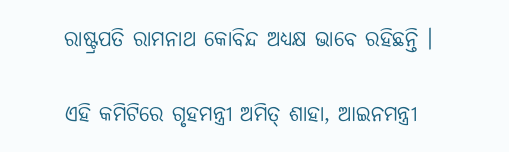ରାଷ୍ଟ୍ରପତି ରାମନାଥ କୋବିନ୍ଦ ଅଧ୍ୟକ୍ଷ ଭାବେ ରହିଛନ୍ତି ।

ଏହି କମିଟିରେ ଗୃହମନ୍ତ୍ରୀ ଅମିତ୍ ଶାହା, ଆଇନମନ୍ତ୍ରୀ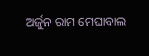ଅର୍ଜୁନ ରାମ ମେଘାବାଲ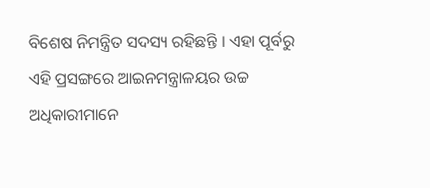ବିଶେଷ ନିମନ୍ତ୍ରିତ ସଦସ୍ୟ ରହିଛନ୍ତି । ଏହା ପୂର୍ବରୁ ଏହି ପ୍ରସଙ୍ଗରେ ଆଇନମନ୍ତ୍ରାଳୟର ଉଚ୍ଚ ଅଧିକାରୀମାନେ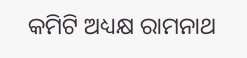କମିଟି ଅଧ୍ୟକ୍ଷ ରାମନାଥ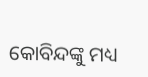କୋବିନ୍ଦଙ୍କୁ ମଧ୍ୟ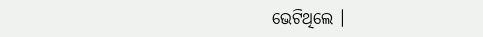ଭେଟିଥିଲେ ।